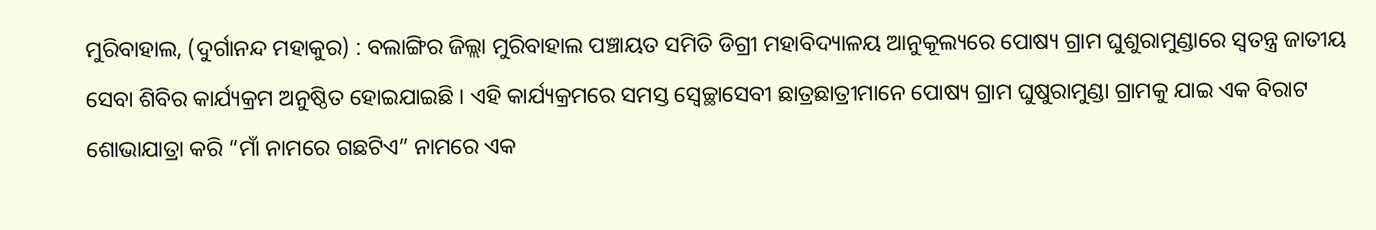ମୁରିବାହାଲ, (ଦୁର୍ଗାନନ୍ଦ ମହାକୁର) : ବଲାଙ୍ଗିର ଜିଲ୍ଲା ମୁରିବାହାଲ ପଞ୍ଚାୟତ ସମିତି ଡିଗ୍ରୀ ମହାବିଦ୍ୟାଳୟ ଆନୁକୂଲ୍ୟରେ ପୋଷ୍ୟ ଗ୍ରାମ ଘୁଶୁରାମୁଣ୍ଡାରେ ସ୍ୱତନ୍ତ୍ର ଜାତୀୟ ସେବା ଶିବିର କାର୍ଯ୍ୟକ୍ରମ ଅନୁଷ୍ଠିତ ହୋଇଯାଇଛି । ଏହି କାର୍ଯ୍ୟକ୍ରମରେ ସମସ୍ତ ସ୍ୱେଚ୍ଛାସେବୀ ଛାତ୍ରଛାତ୍ରୀମାନେ ପୋଷ୍ୟ ଗ୍ରାମ ଘୁଷୁରାମୁଣ୍ଡା ଗ୍ରାମକୁ ଯାଇ ଏକ ବିରାଟ ଶୋଭାଯାତ୍ରା କରି “ମାଁ ନାମରେ ଗଛଟିଏ” ନାମରେ ଏକ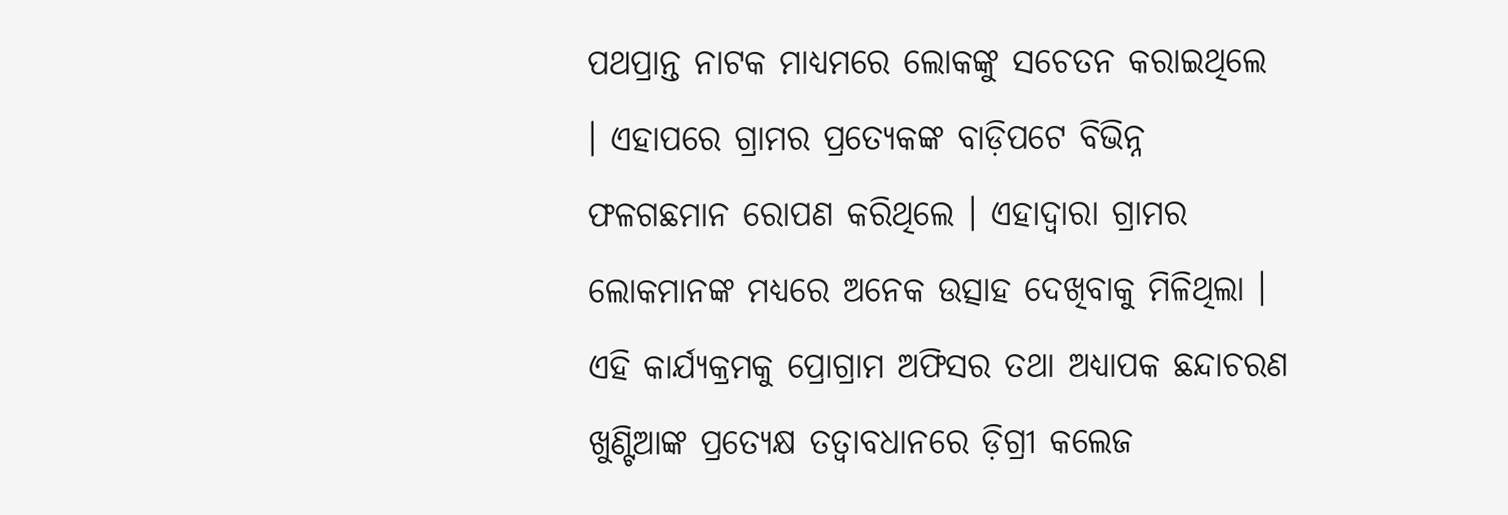ପଥପ୍ରାନ୍ତ ନାଟକ ମାଧ୍ୟମରେ ଲୋକଙ୍କୁ ସଚେତନ କରାଇଥିଲେ । ଏହାପରେ ଗ୍ରାମର ପ୍ରତ୍ୟେକଙ୍କ ବାଡ଼ିପଟେ ବିଭିନ୍ନ ଫଳଗଛମାନ ରୋପଣ କରିଥିଲେ । ଏହାଦ୍ୱାରା ଗ୍ରାମର ଲୋକମାନଙ୍କ ମଧ୍ୟରେ ଅନେକ ଉତ୍ସାହ ଦେଖିବାକୁ ମିଳିଥିଲା । ଏହି କାର୍ଯ୍ୟକ୍ରମକୁ ପ୍ରୋଗ୍ରାମ ଅଫିସର ତଥା ଅଧ୍ୟାପକ ଛନ୍ଦାଚରଣ ଖୁଣ୍ଟିଆଙ୍କ ପ୍ରତ୍ୟେକ୍ଷ ତତ୍ଵାବଧାନରେ ଡ଼ିଗ୍ରୀ କଲେଜ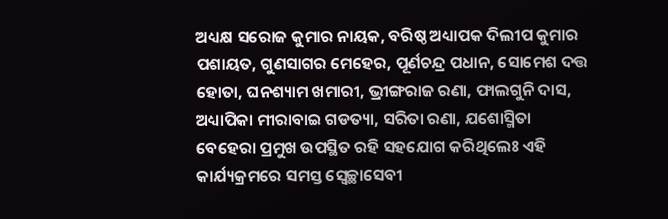ଅଧ୍ୟକ୍ଷ ସରୋଜ କୁମାର ନାୟକ, ବରିଷ୍ଠ ଅଧ୍ୟାପକ ଦିଲୀପ କୁମାର ପଶାୟତ, ଗୁଣସାଗର ମେହେର, ପୂର୍ଣଚନ୍ଦ୍ର ପଧାନ, ସୋମେଶ ଦତ୍ତ ହୋତା, ଘନଶ୍ୟାମ ଖମାରୀ, ଭ୍ରୀଙ୍ଗରାଜ ରଣା, ଫାଲଗୁନି ଦାସ, ଅଧ୍ୟାପିକା ମୀରାବାଇ ଗଡତ୍ୟା, ସରିତା ରଣା, ଯଶୋସ୍ମିତା ବେହେରା ପ୍ରମୁଖ ଉପସ୍ଥିତ ରହି ସହଯୋଗ କରିଥିଲେଃ ଏହି କାର୍ଯ୍ୟକ୍ରମରେ ସମସ୍ତ ସ୍ୱେଚ୍ଛାସେବୀ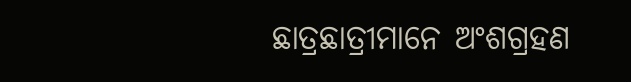ଛାତ୍ରଛାତ୍ରୀମାନେ ଅଂଶଗ୍ରହଣ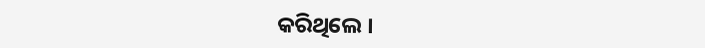କରିଥିଲେ ।